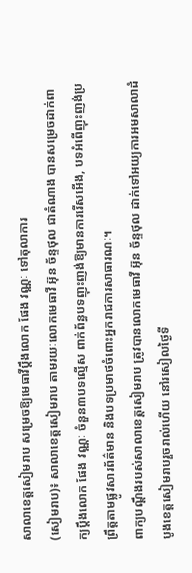សាលាខេត្តសៀមរាប សម្រេចឱ្យមេធាវីប្ដឹងលោក ផែង វណ្ណៈ ទៅតុលាការ
(សៀមរាប)៖ សាលាខេត្តសៀមរាប តាមរយៈលោកមេធាវី អ៊ុន ច័ន្ទថុល ជាតំណាង បានសម្រេចដាក់ពាក្យប្តឹងលោក ផែង វណ្ណៈ ចំនួន៣បទល្មើស ពាក់ព័ន្ធបទញុះញង់ឱ្យមានការរើសអើង, បទអំពើញុះញង់ប្រព្រឹត្តតាមផ្លូវសារព័ត៌មាន និងបទប្រមាថចំពោះអ្នករាជការសាធារណៈ។
ពាក្យបណ្តឹងរបស់សាលាខេត្តសៀមរាប ត្រូវបានលោកមេធាវី អ៊ុន ច័ន្ទថុល ដាក់ទៅអយ្យការអមសាលាដំបូងខេត្តសៀមរាបរួចរាល់ហើយ នៅរសៀលថ្ងៃទី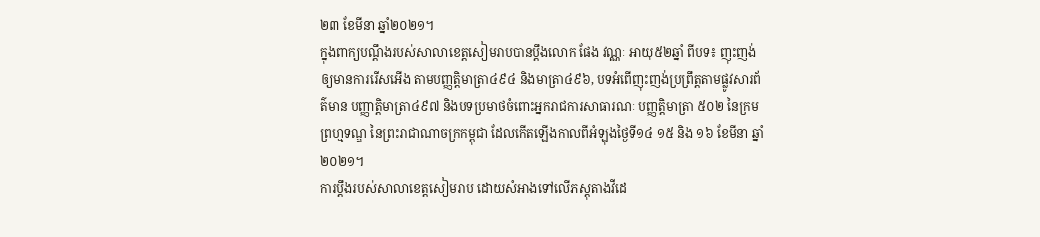២៣ ខែមីនា ឆ្នាំ២០២១។
ក្នុងពាក្យបណ្តឹងរបស់សាលាខេត្តសៀមរាបបានប្តឹងលោក ផែង វណ្ណៈ អាយុ៥២ឆ្នាំ ពីបទ៖ ញុះញង់ឲ្យមានការរើសអើង តាមបញ្ញត្តិមាត្រា៤៩៤ និងមាត្រា៤៩៦, បទអំពើញុះញង់ប្រព្រឹត្តតាមផ្លូវសារព័ត៌មាន បញ្ញាត្តិមាត្រា៤៩៧ និងបទប្រមាថចំពោះអ្នករាជការសាធារណៈ បញ្ញត្តិមាត្រា ៥០២ នៃក្រមព្រហ្មទណ្ឌ នៃព្រះរាជាណាចក្រកម្ពុជា ដែលកើតឡើងកាលពីអំឡុងថ្ងៃទី១៤ ១៥ និង ១៦ ខែមីនា ឆ្នាំ២០២១។
ការប្តឹងរបស់សាលាខេត្តសៀមរាប ដោយសំអាងទៅលើភស្តុតាងវីដេ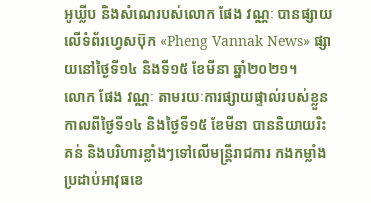អូឃ្លីប និងសំណេរបស់លោក ផែង វណ្ណៈ បានផ្សាយលើទំព័រហ្វេសប៊ុក «Pheng Vannak News» ផ្សាយនៅថ្ងៃទី១៤ និងទី១៥ ខែមីនា ឆ្នាំ២០២១។
លោក ផែង វណ្ណៈ តាមរយៈការផ្សាយផ្ទាល់របស់ខ្លួនកាលពីថ្ងៃទី១៤ និងថ្ងៃទី១៥ ខែមីនា បាននិយាយរិះគន់ និងបរិហារខ្លាំងៗទៅលើមន្ត្រីរាជការ កងកម្លាំងប្រដាប់អាវុធខេ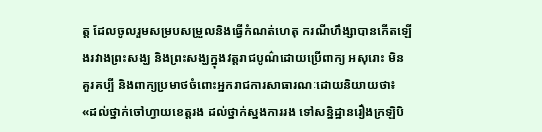ត្ត ដែលចូលរួមសម្របសម្រួលនិងធ្វើកំណត់ហេតុ ករណីហឹង្សាបានកើតឡើងរវាងព្រះសង្ឃ និងព្រះសង្ឃក្នុងវត្តរាជបូណ៌ដោយប្រើពាក្យ អសុរោះ មិនគួរគប្បី និងពាក្យប្រមាថចំពោះអ្នករាជការសាធារណៈដោយនិយាយថា៖
«ដល់ថ្នាក់ចៅហ្វាយខេត្តរង ដល់ថ្នាក់ស្នងការរង ទៅសន្និដ្ឋានរឿងក្រឡិបិ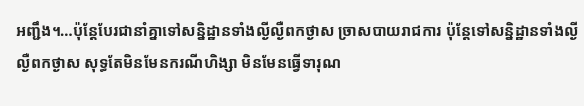អញ្ជឹង។…ប៉ុន្តែបែរជានាំគ្នាទៅសន្និដ្ឋានទាំងល្ងីល្ងឺពកថ្ងាស ច្រាសបាយរាជការ ប៉ុន្តែទៅសន្និដ្ឋានទាំងល្ងីល្ងឺពកថ្ងាស សុទ្ធតែមិនមែនករណីហិង្សា មិនមែនធ្វើទារុណ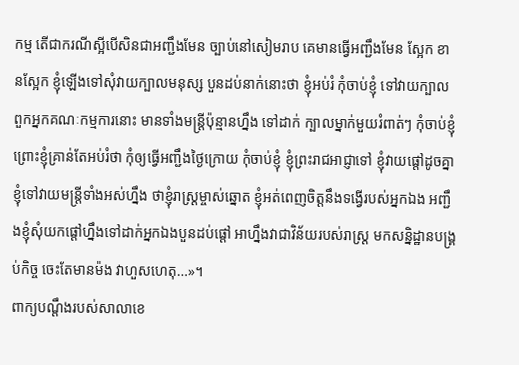កម្ម តើជាករណីស្អីបើសិនជាអញ្ជឹងមែន ច្បាប់នៅសៀមរាប គេមានធ្វើអញ្ជឹងមែន ស្អែក ខានស្អែក ខ្ញុំឡើងទៅសុំវាយក្បាលមនុស្ស បួនដប់នាក់នោះថា ខ្ញុំអប់រំ កុំចាប់ខ្ញុំ ទៅវាយក្បាលពួកអ្នកគណៈកម្មការនោះ មានទាំងមន្រ្តីប៉ុន្មានហ្នឹង ទៅដាក់ ក្បាលម្នាក់មួយរំពាត់ៗ កុំចាប់ខ្ញុំ ព្រោះខ្ញុំគ្រាន់តែអប់រំថា កុំឲ្យធ្វើអញ្ជឹងថ្ងៃក្រោយ កុំចាប់ខ្ញុំ ខ្ញុំព្រះរាជអាជ្ញាទៅ ខ្ញុំវាយផ្តៅដូចគ្នា ខ្ញុំទៅវាយមន្រ្តីទាំងអស់ហ្នឹង ថាខ្ញុំរាស្រ្តម្ចាស់ឆ្នោត ខ្ញុំអត់ពេញចិត្តនឹងទង្វើរបស់អ្នកឯង អញ្ជឹងខ្ញុំសុំយកផ្តៅហ្នឹងទៅដាក់អ្នកឯងបួនដប់ផ្តៅ អាហ្នឹងវាជាវិន័យរបស់រាស្រ្ត មកសន្និដ្ឋានបង្រ្គប់កិច្ច ចេះតែមានម៉ង វាហួសហេតុ…»។
ពាក្យបណ្តឹងរបស់សាលាខេ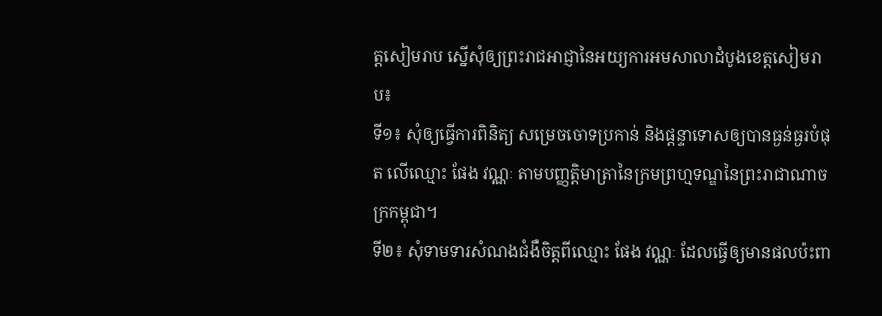ត្តសៀមរាប ស្នើសុំឲ្យព្រះរាជអាជ្ញានៃអយ្យការអមសាលាដំបូងខេត្តសៀមរាប៖
ទី១៖ សុំឲ្យធ្វើការពិនិត្យ សម្រេចចោទប្រកាន់ និងផ្តន្ទាទោសឲ្យបានធ្ងន់ធ្ងរបំផុត លើឈ្មោះ ផែង វណ្ណៈ តាមបញ្ញតិ្តមាត្រានៃក្រមព្រហ្មទណ្ឌនៃព្រះរាជាណាចក្រកម្ពុជា។
ទី២៖ សុំទាមទារសំណងជំងឺចិត្តពីឈ្មោះ ផែង វណ្ណៈ ដែលធ្វើឲ្យមានផលប៉ះពា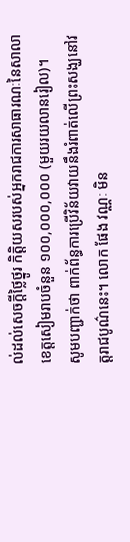ល់ដល់សេចក្តីថ្លៃថ្នូរ កិត្តិយសរបស់អ្នករាជការសាធារណៈនៃសាលាខេត្តសៀមរាបចំនួន ១០០,០០០,០០០ (មួយរយលានរៀល)។
សូមបញ្ជាក់ថា ពាក់ព័ន្ធការប្រើវិន័យវាយនឹងរំពាត់លើព្រះសង្ឃនៅវត្តរាជបូណ៌នេះ។ លោក ផែង វណ្ណៈ មិន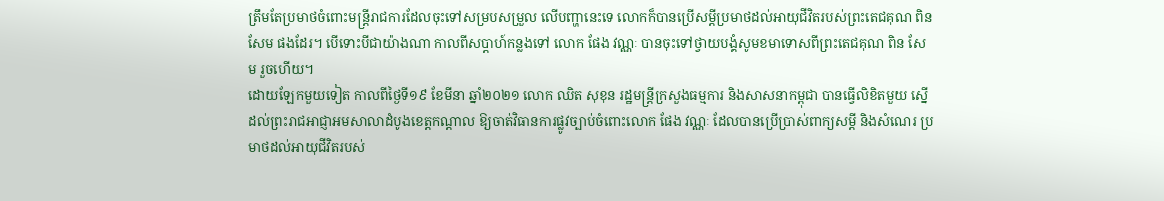ត្រឹមតែប្រមាថចំពោះមន្ត្រីរាជការដែលចុះទៅសម្របសម្រួល លើបញ្ហានេះទេ លោកក៏បានប្រើសម្តីប្រមាថដល់អាយុជីវិតរបស់ព្រះតេជគុណ ពិន សែម ផងដែរ។ បើទោះបីជាយ៉ាងណា កាលពីសប្តាហ៍កន្លងទៅ លោក ផែង វណ្ណៈ បានចុះទៅថ្វាយបង្គំសូមខមាទោសពីព្រះតេជគុណ ពិន សែម រួចហើយ។
ដោយឡែកមួយទៀត កាលពីថ្ងៃទី១៩ ខែមីនា ឆ្នាំ២០២១ លោក ឈិត សុខុន រដ្ឋមន្រ្តីក្រសួងធម្មការ និងសាសនាកម្ពុជា បានធ្វើលិខិតមួយ ស្នើដល់ព្រះរាជអាជ្ញាអមសាលាដំបូងខេត្តកណ្តាល ឱ្យចាត់វិធានការផ្លូវច្បាប់ចំពោះលោក ផែង វណ្ណៈ ដែលបានប្រើប្រាស់ពាក្យសម្តី និងសំណេរ ប្រមាថដល់អាយុជីវិតរបស់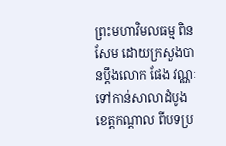ព្រះមហាវិមលធម្ម ពិន សែម ដោយក្រសួងបានប្តឹងលោក ផែង វណ្ណៈ ទៅកាន់សាលាដំបូងខេត្តកណ្តាល ពីបទប្រ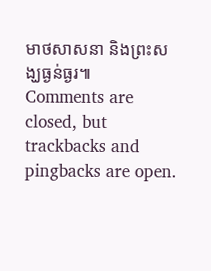មាថសាសនា និងព្រះសង្ឃធ្ងន់ធ្ងរ៕
Comments are closed, but trackbacks and pingbacks are open.